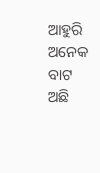ଆହୁରି ଅନେକ ବାଟ ଅଛି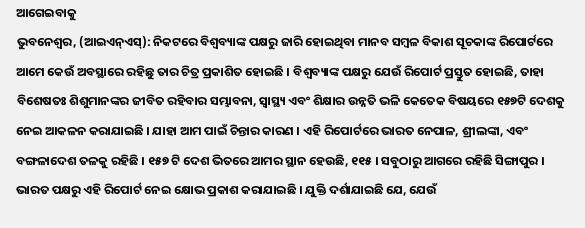ଆଗେଇବାକୁ
ଭୁବନେଶ୍ୱର, (ଆଇଏନ୍ଏସ୍): ନିକଟରେ ବିଶ୍ୱବ୍ୟାଙ୍କ ପକ୍ଷରୁ ଜାରି ହୋଇଥିବା ମାନବ ସମ୍ବଳ ବିକାଶ ସୂଚକାଙ୍କ ରିପୋର୍ଟରେ ଆମେ କେଉଁ ଅବସ୍ଥାରେ ରହିଛୁ ତାର ଚିତ୍ର ପ୍ରକାଶିତ ହୋଇଛି । ବିଶ୍ୱବ୍ୟାଙ୍କ ପକ୍ଷରୁ ଯେଉଁ ରିପୋର୍ଟ ପ୍ରସ୍ତୁତ ହୋଇଛି, ତାହା ବିଶେଷତଃ ଶିଶୁମାନଙ୍କର ଜୀବିତ ରହିବାର ସମ୍ଭାବନା, ସ୍ୱାସ୍ଥ୍ୟ ଏବଂ ଶିକ୍ଷାର ଉନ୍ନତି ଭଳି କେତେକ ବିଷୟରେ ୧୫୭ଟି ଦେଶକୁ ନେଇ ଆକଳନ କରାଯାଇଛି । ଯାହା ଆମ ପାଇଁ ଚିନ୍ତାର କାରଣ । ଏହି ରିପୋର୍ଟରେ ଭାରତ ନେପାଳ, ଶ୍ରୀଲଙ୍କା, ଏବଂ ବଙ୍ଗଳାଦେଶ ତଳକୁ ରହିଛି । ୧୫୭ ଟି ଦେଶ ଭିତରେ ଆମର ସ୍ଥାନ ହେଉଛି, ୧୧୫ । ସବୁଠାରୁ ଆଗରେ ରହିଛି ସିଙ୍ଗାପୁର ।
ଭାରତ ପକ୍ଷରୁ ଏହି ରିପୋର୍ଟ ନେଇ କ୍ଷୋଭ ପ୍ରକାଶ କରାଯାଇଛି । ଯୁକ୍ତି ଦର୍ଶାଯାଇଛି ଯେ, ଯେଉଁ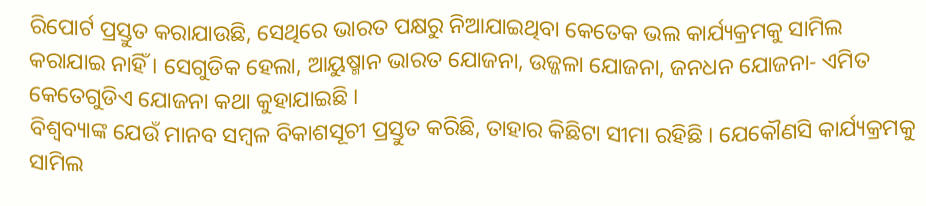ରିପୋର୍ଟ ପ୍ରସ୍ତୁତ କରାଯାଉଛି, ସେଥିରେ ଭାରତ ପକ୍ଷରୁ ନିଆଯାଇଥିବା କେତେକ ଭଲ କାର୍ଯ୍ୟକ୍ରମକୁ ସାମିଲ କରାଯାଇ ନାହିଁ । ସେଗୁଡିକ ହେଲା, ଆୟୁଷ୍ମାନ ଭାରତ ଯୋଜନା, ଉଜ୍ଜଳା ଯୋଜନା, ଜନଧନ ଯୋଜନା- ଏମିତ କେତେଗୁଡିଏ ଯୋଜନା କଥା କୁହାଯାଇଛି ।
ବିଶ୍ୱବ୍ୟାଙ୍କ ଯେଉଁ ମାନବ ସମ୍ବଳ ବିକାଶସୂଚୀ ପ୍ରସ୍ତୁତ କରିଛି, ତାହାର କିଛିଟା ସୀମା ରହିଛି । ଯେକୌଣସି କାର୍ଯ୍ୟକ୍ରମକୁ ସାମିଲ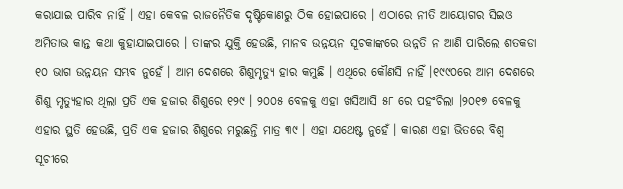କରାଯାଇ ପାରିବ ନାହିଁ । ଏହା କେବଳ ରାଜନୈତିକ ଦୃଷ୍ଟିକୋଣରୁ ଠିକ ହୋଇପାରେ । ଏଠାରେ ନୀତି ଆୟୋଗର ସିଇଓ ଅମିତାଭ କାନ୍ତ କଥା କୁହାଯାଇପାରେ । ତାଙ୍କର ଯୁକ୍ତି ହେଉଛି, ମାନବ ଉନ୍ନୟନ ସୂଚକାଙ୍କରେ ଉନ୍ନତି ନ ଆଣି ପାରିଲେ ଶତକଡା ୧୦ ଭାଗ ଉନ୍ନୟନ ସମ୍ଭବ ନୁହେଁ । ଆମ ଦେଶରେ ଶିଶୁମୃତ୍ୟୁ ହାର କମୁଛି । ଏଥିରେ କୌଣସି ନାହିଁ ।୧୯୯୦ରେ ଆମ ଦେଶରେ ଶିଶୁ ମୃତ୍ୟୁହାର ଥିଲା ପ୍ରତି ଏକ ହଜାର ଶିଶୁରେ ୧୨୯ । ୨୦୦୫ ବେଳକୁ ଏହା ଖସିଆସି ୫୮ ରେ ପହଂଚିଲା ।୨୦୧୭ ବେଳକୁ ଏହାର ସ୍ଥତି ହେଉଛି, ପ୍ରତି ଏକ ହଜାର ଶିଶୁରେ ମରୁଛନ୍ତି ମାତ୍ର ୩୯ । ଏହା ଯଥେଷ୍ଟ ନୁହେଁ । କାରଣ ଏହା ଭିତରେ ବିଶ୍ୱ ସୂଚୀରେ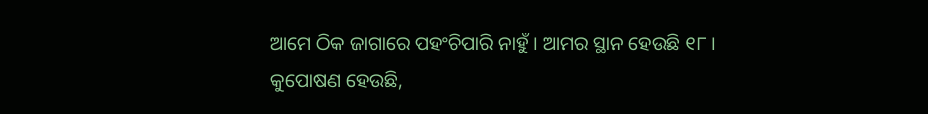ଆମେ ଠିକ ଜାଗାରେ ପହଂଚିପାରି ନାହୁଁ । ଆମର ସ୍ଥାନ ହେଉଛି ୧୮ ।
କୁପୋଷଣ ହେଉଛି,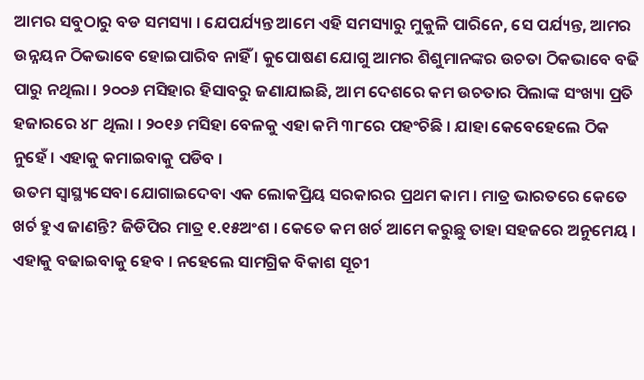ଆମର ସବୁଠାରୁ ବଡ ସମସ୍ୟା । ଯେପର୍ଯ୍ୟନ୍ତ ଆମେ ଏହି ସମସ୍ୟାରୁ ମୁକୁଳି ପାରିନେ, ସେ ପର୍ଯ୍ୟନ୍ତ, ଆମର ଉନ୍ନୟନ ଠିକଭାବେ ହୋଇପାରିବ ନାହିଁ । କୁପୋଷଣ ଯୋଗୁ ଆମର ଶିଶୁମାନଙ୍କର ଉଚତା ଠିକଭାବେ ବଢି ପାରୁ ନଥିଲା । ୨୦୦୬ ମସିହାର ହିସାବରୁ ଜଣାଯାଇଛି, ଆମ ଦେଶରେ କମ ଉଚତାର ପିଲାଙ୍କ ସଂଖ୍ୟା ପ୍ରତି ହଜାରରେ ୪୮ ଥିଲା । ୨୦୧୬ ମସିହା ବେଳକୁ ଏହା କମି ୩୮ରେ ପହଂଚିଛି । ଯାହା କେବେହେଲେ ଠିକ ନୁହେଁ । ଏହାକୁ କମାଇବାକୁ ପଡିବ ।
ଉତମ ସ୍ୱାସ୍ଥ୍ୟସେବା ଯୋଗାଇଦେବା ଏକ ଲୋକପ୍ରିୟ ସରକାରର ପ୍ରଥମ କାମ । ମାତ୍ର ଭାରତରେ କେତେ ଖର୍ଚ ହୁଏ ଜାଣନ୍ତି? ଜିଡିପିର ମାତ୍ର ୧.୧୫ଅଂଶ । କେତେ କମ ଖର୍ଚ ଆମେ କରୁଛୁ ତାହା ସହଜରେ ଅନୁମେୟ । ଏହାକୁ ବଢାଇବାକୁ ହେବ । ନହେଲେ ସାମଗ୍ରିକ ବିକାଶ ସୂଚୀ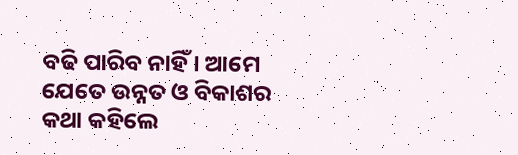ବଢି ପାରିବ ନାହିଁ । ଆମେ ଯେତେ ଉନ୍ନତ ଓ ବିକାଶର କଥା କହିଲେ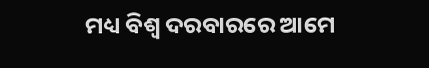ମଧ୍ୟ ବିଶ୍ୱ ଦରବାରରେ ଆମେ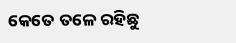କେତେ ତଳେ ରହିଛୁ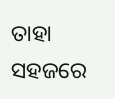ତାହା ସହଜରେ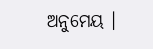ଅନୁମେୟ ।